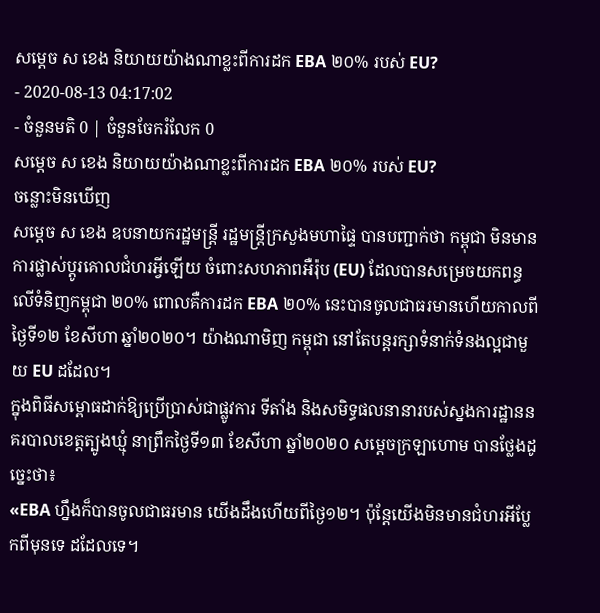សម្តេច ស ខេង និយាយយ៉ាងណាខ្លះពីការដក EBA ២០% របស់ EU?
- 2020-08-13 04:17:02
- ចំនួនមតិ 0 | ចំនួនចែករំលែក 0
សម្តេច ស ខេង និយាយយ៉ាងណាខ្លះពីការដក EBA ២០% របស់ EU?
ចន្លោះមិនឃើញ
សម្តេច ស ខេង ឧបនាយករដ្ឋមន្រ្តី រដ្ឋមន្រ្តីក្រសួងមហាផ្ទៃ បានបញ្ជាក់ថា កម្ពុជា មិនមានការផ្លាស់ប្តូរគោលជំហរអ្វីឡើយ ចំពោះសហភាពអឺរ៉ុប (EU) ដែលបានសម្រេចយកពន្ធលើទំនិញកម្ពុជា ២០% ពោលគឺការដក EBA ២០% នេះបានចូលជាធរមានហើយកាលពីថ្ងៃទី១២ ខែសីហា ឆ្នាំ២០២០។ យ៉ាងណាមិញ កម្ពុជា នៅតែបន្តរក្សាទំនាក់ទំនងល្អជាមួយ EU ដដែល។
ក្នុងពិធីសម្ពោធដាក់ឱ្យប្រើប្រាស់ជាផ្លូវការ ទីតាំង និងសមិទ្ធផលនានារបស់ស្នងការដ្ឋាននគរបាលខេត្តត្បូងឃ្មុំ នាព្រឹកថ្ងៃទី១៣ ខែសីហា ឆ្នាំ២០២០ សម្តេចក្រឡាហោម បានថ្លែងដូច្នេះថា៖
«EBA ហ្នឹងក៏បានចូលជាធរមាន យើងដឹងហើយពីថ្ងៃ១២។ ប៉ុន្តែយើងមិនមានជំហរអីប្លែកពីមុនទេ ដដែលទេ។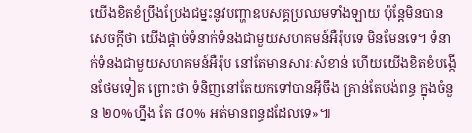យើងខិតខំប្រឹងប្រែងជម្នះនូវបញ្ហាឧបសគ្គប្រឈមទាំងឡាយ ប៉ុន្តែមិនបានសេចក្តីថា យើងផ្តាច់ទំនាក់ទំនងជាមួយសហគមន៍អឺរ៉ុបទេ មិនមែនទេ។ ទំនាក់ទំនងជាមួយសហគមន៍អឺរ៉ុប នៅតែមានសារៈសំខាន់ ហើយយើងខិតខំបង្កើនថែមទៀត ព្រោះថា ទំនិញនៅតែយកទៅបានអ៊ីចឹង គ្រាន់តែបង់ពន្ធ ក្នុងចំនួន ២០%ហ្នឹង តែ ៨០% អត់មានពន្ធដដែលទេ»៕